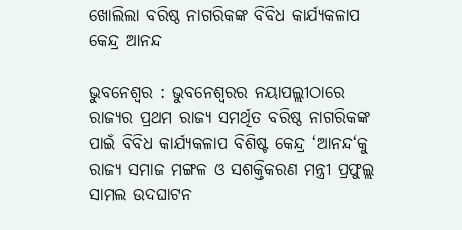ଖୋଲିଲା ବରିଷ୍ଠ ନାଗରିକଙ୍କ ବିବିଧ କାର୍ଯ୍ୟକଳାପ କେନ୍ଦ୍ର ଆନନ୍ଦ

ଭୁବନେଶ୍ୱର : ଭୁବନେଶ୍ୱରର ନୟାପଲ୍ଲୀଠାରେ ରାଜ୍ୟର ପ୍ରଥମ ରାଜ୍ୟ ସମର୍ଥିତ ବରିଷ୍ଠ ନାଗରିକଙ୍କ ପାଇଁ ବିବିଧ କାର୍ଯ୍ୟକଳାପ ବିଶିଷ୍ଟ କେନ୍ଦ୍ର ‘ଆନନ୍ଦ‘କୁ ରାଜ୍ୟ ସମାଜ ମଙ୍ଗଳ ଓ ସଶକ୍ତିକରଣ ମନ୍ତ୍ରୀ ପ୍ରଫୁଲ୍ଲ ସାମଲ ଉଦଘାଟନ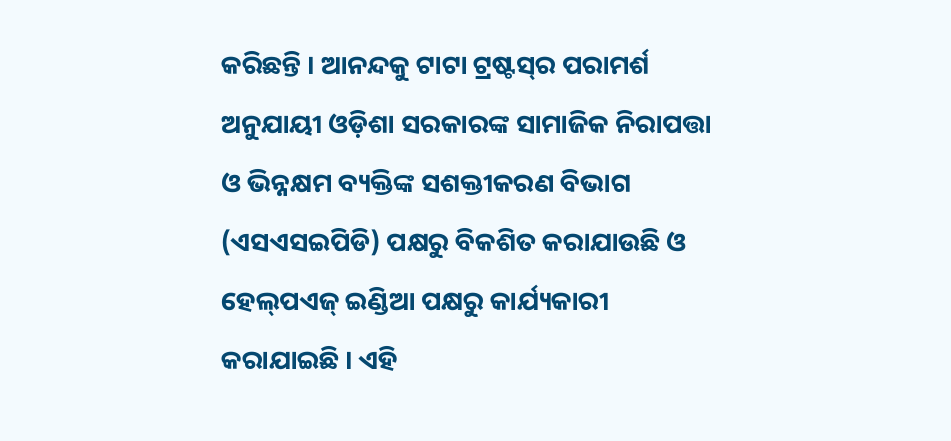କରିଛନ୍ତି । ଆନନ୍ଦକୁ ଟାଟା ଟ୍ରଷ୍ଟସ୍‌ର ପରାମର୍ଶ ଅନୁଯାୟୀ ଓଡ଼ିଶା ସରକାରଙ୍କ ସାମାଜିକ ନିରାପତ୍ତା ଓ ଭିନ୍ନକ୍ଷମ ବ୍ୟକ୍ତିଙ୍କ ସଶକ୍ତୀକରଣ ବିଭାଗ (ଏସଏସଇପିଡି) ପକ୍ଷରୁ ବିକଶିତ କରାଯାଉଛି ଓ ହେଲ୍‌ପଏଜ୍‌ ଇଣ୍ଡିଆ ପକ୍ଷରୁ କାର୍ଯ୍ୟକାରୀ କରାଯାଇଛି । ଏହି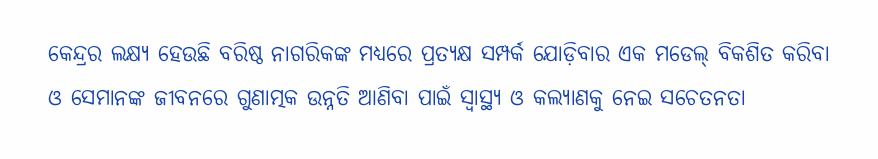କେନ୍ଦ୍ରର ଲକ୍ଷ୍ୟ ହେଉଛି ବରିଷ୍ଠ ନାଗରିକଙ୍କ ମଧ୍ୟରେ ପ୍ରତ୍ୟକ୍ଷ ସମ୍ପର୍କ ଯୋଡ଼ିବାର ଏକ ମଡେଲ୍‌ ବିକଶିତ କରିବା ଓ ସେମାନଙ୍କ ଜୀବନରେ ଗୁଣାତ୍ମକ ଉନ୍ନତି ଆଣିବା ପାଇଁ ସ୍ୱାସ୍ଥ୍ୟ ଓ କଲ୍ୟାଣକୁ ନେଇ ସଚେତନତା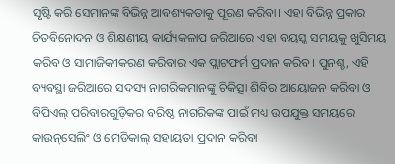ସୃଷ୍ଟି କରି ସେମାନଙ୍କ ବିଭିନ୍ନ ଆବଶ୍ୟକତାକୁ ପୂରଣ କରିବା। ଏହା ବିଭିନ୍ନ ପ୍ରକାର ଚିତବିନୋଦନ ଓ ଶିକ୍ଷଣୀୟ କାର୍ଯ୍ୟକଳାପ ଜରିଆରେ ଏହା ବୟସ୍କ ସମୟକୁ ଖୁସିମୟ କରିବ ଓ ସାମାଜିକୀକରଣ କରିବାର ଏକ ପ୍ଲାଟଫର୍ମ ପ୍ରଦାନ କରିବ। ପୁନଶ୍ଚ, ଏହି ବ୍ୟବସ୍ଥା ଜରିଆରେ ସଦସ୍ୟ ନାଗରିକମାନଙ୍କୁ ଚିକିତ୍ସା ଶିବିର ଆୟୋଜନ କରିବା ଓ ବିପିଏଲ୍‌ ପରିବାରଗୁଡ଼ିକର ବରିଷ୍ଠ ନାଗରିକଙ୍କ ପାଇଁ ମଧ୍ୟ ଉପଯୁକ୍ତ ସମୟରେ କାଉନ୍‌ସେଲିଂ ଓ ମେଡିକାଲ୍‌ ସହାୟତା ପ୍ରଦାନ କରିବା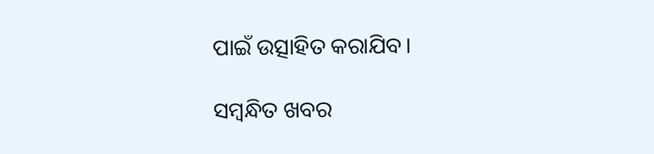ପାଇଁ ଉତ୍ସାହିତ କରାଯିବ।

ସମ୍ବନ୍ଧିତ ଖବର